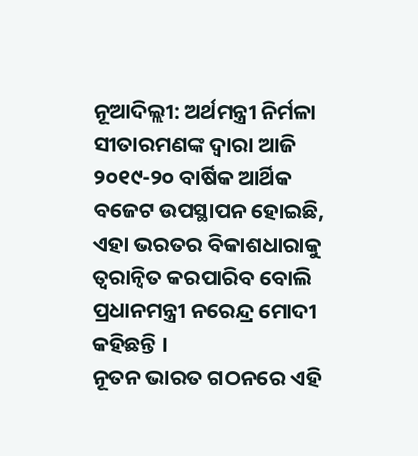ନୂଆଦିଲ୍ଲୀ: ଅର୍ଥମନ୍ତ୍ରୀ ନିର୍ମଳା ସୀତାରମଣଙ୍କ ଦ୍ୱାରା ଆଜି ୨୦୧୯-୨୦ ବାର୍ଷିକ ଆର୍ଥିକ ବଜେଟ ଉପସ୍ଥାପନ ହୋଇଛି, ଏହା ଭରତର ବିକାଶଧାରାକୁ ତ୍ୱରାନ୍ୱିତ କରପାରିବ ବୋଲି ପ୍ରଧାନମନ୍ତ୍ରୀ ନରେନ୍ଦ୍ର ମୋଦୀ କହିଛନ୍ତି ।
ନୂତନ ଭାରତ ଗଠନରେ ଏହି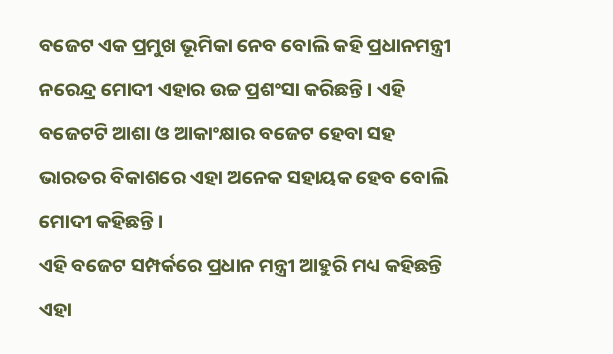ବଜେଟ ଏକ ପ୍ରମୁଖ ଭୂମିକା ନେବ ବୋଲି କହି ପ୍ରଧାନମନ୍ତ୍ରୀ ନରେନ୍ଦ୍ର ମୋଦୀ ଏହାର ଉଚ୍ଚ ପ୍ରଶଂସା କରିଛନ୍ତି । ଏହି ବଜେଟଟି ଆଶା ଓ ଆକାଂକ୍ଷାର ବଜେଟ ହେବା ସହ ଭାରତର ବିକାଶରେ ଏହା ଅନେକ ସହାୟକ ହେବ ବୋଲି ମୋଦୀ କହିଛନ୍ତି ।
ଏହି ବଜେଟ ସମ୍ପର୍କରେ ପ୍ରଧାନ ମନ୍ତ୍ରୀ ଆହୁରି ମଧ୍ୟ କହିଛନ୍ତି ଏହା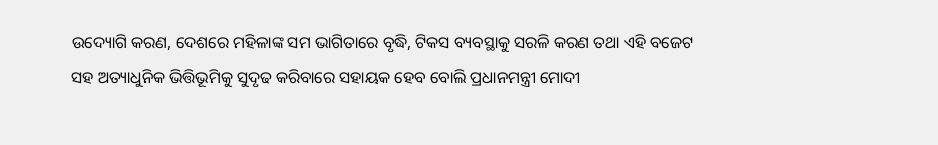ଉଦ୍ୟୋଗି କରଣ, ଦେଶରେ ମହିଳାଙ୍କ ସମ ଭାଗିତାରେ ବୃଦ୍ଧି, ଟିକସ ବ୍ୟବସ୍ଥାକୁ ସରଳି କରଣ ତଥା ଏହି ବଜେଟ ସହ ଅତ୍ୟାଧୁନିକ ଭିତ୍ତିଭୂମିକୁ ସୁଦୃଢ କରିବାରେ ସହାୟକ ହେବ ବୋଲି ପ୍ରଧାନମନ୍ତ୍ରୀ ମୋଦୀ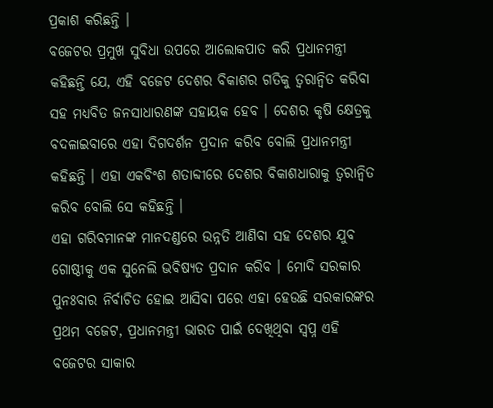ପ୍ରକାଶ କରିଛନ୍ତି ।
ବଜେଟର ପ୍ରମୁଖ ସୁବିଧା ଉପରେ ଆଲୋକପାତ କରି ପ୍ରଧାନମନ୍ତ୍ରୀ କହିଛନ୍ତି ଯେ, ଏହି ବଜେଟ ଦେଶର ବିକାଶର ଗତିକୁ ତ୍ୱରାନ୍ୱିତ କରିବା ସହ ମଧ୍ୟବିତ ଜନସାଧାରଣଙ୍କ ସହାୟକ ହେବ । ଦେଶର କୃଷି କ୍ଷେତ୍ରକୁ ବଦଳାଇବାରେ ଏହା ଦିଗଦର୍ଶନ ପ୍ରଦାନ କରିବ ବୋଲି ପ୍ରଧାନମନ୍ତ୍ରୀ କହିଛନ୍ତି । ଏହା ଏକବିଂଶ ଶତାବ୍ଦୀରେ ଦେଶର ବିକାଶଧାରାକୁ ତ୍ୱରାନ୍ୱିତ କରିବ ବୋଲି ସେ କହିଛନ୍ତି ।
ଏହା ଗରିବମାନଙ୍କ ମାନଦଣ୍ଡରେ ଉନ୍ନତି ଆଣିବା ସହ ଦେଶର ଯୁବ ଗୋଷ୍ଠୀକୁ ଏକ ସୁନେଲି ଭବିଷ୍ୟତ ପ୍ରଦାନ କରିବ । ମୋଦି ସରକାର ପୁନଃବାର ନିର୍ବାଚିତ ହୋଇ ଆସିବା ପରେ ଏହା ହେଉଛି ସରକାରଙ୍କର ପ୍ରଥମ ବଜେଟ, ପ୍ରଧାନମନ୍ତ୍ରୀ ଭାରତ ପାଇଁ ଦେଖିଥିବା ସ୍ୱପ୍ନ ଏହି ବଜେଟର ସାକାର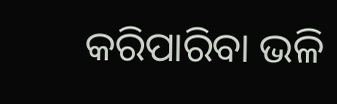କରିପାରିବା ଭଳି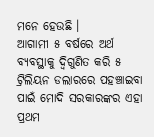ମନେ ହେଉଛି ।
ଆଗାମୀ ୫ ବର୍ଷରେ ଅର୍ଥ ବ୍ୟବସ୍ଥାକୁ ଦ୍ୱିଗୁଣିତ କରି ୫ ଟ୍ରିଲିୟନ ଡଲାରରେ ପହଞ୍ଚାଇବା ପାଇଁ ମୋଦି ସରକାରଙ୍କର ଏହା ପ୍ରଥମ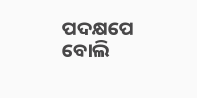ପଦକ୍ଷପେ ବୋଲି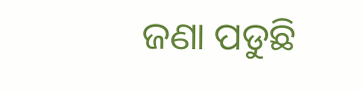ଜଣା ପଡୁଛି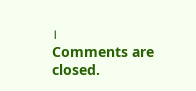।
Comments are closed.